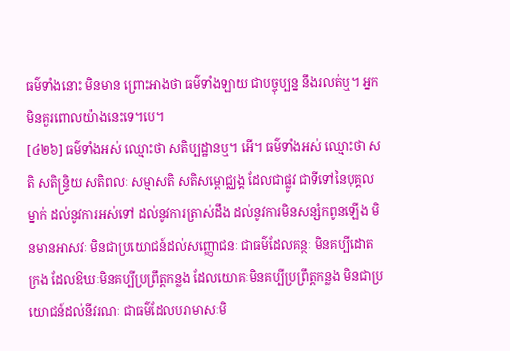ធម៌ទាំងនោះ មិនមាន ព្រោះអាងថា ធម៌ទាំងឡាយ ជាបច្ចុប្បន្ន នឹងរលត់ឬ។ អ្នកមិនគួរពោលយ៉ាងនេះទេ។បេ។
[៤២៦] ធម៌ទាំងអស់ ឈ្មោះថា សតិប្បដ្ឋានឬ។ អើ។ ធម៌ទាំងអស់ ឈ្មោះថា សតិ សតិន្រ្ទិយ សតិពលៈ សម្មាសតិ សតិសម្ពោជ្ឈង្គ ដែលជាផ្លូវ ជាទីទៅនៃបុគ្គលម្នាក់ ដល់នូវការអស់ទៅ ដល់នូវការត្រាស់ដឹង ដល់នូវការមិនសន្សំកពូនឡើង មិនមានអាសវៈ មិនជាប្រយោជន៍ដល់សញ្ញោជនៈ ជាធម៌ដែលគន្ថៈ មិនគប្បីដោតក្រង ដែលឱឃៈមិនគប្បីប្រព្រឹត្តកន្លង ដែលយោគៈមិនគប្បីប្រព្រឹត្តកន្លង មិនជាប្រយោជន៍ដល់នីវរណៈ ជាធម៌ដែលបរាមាសៈមិ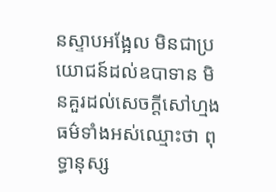នស្ទាបអង្អែល មិនជាប្រយោជន៍ដល់ឧបាទាន មិនគួរដល់សេចក្តីសៅហ្មង ធម៌ទាំងអស់ឈ្មោះថា ពុទ្ធានុស្ស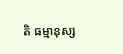តិ ធម្មានុស្ស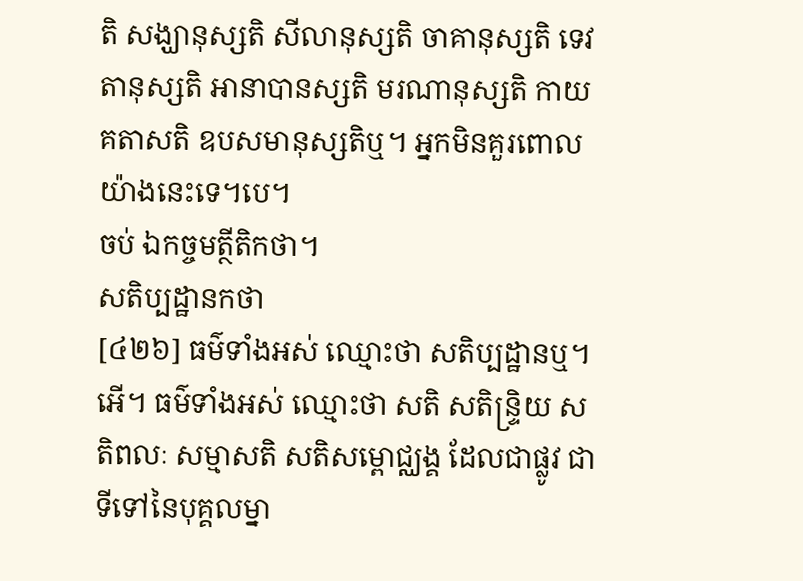តិ សង្ឃានុស្សតិ សីលានុស្សតិ ចាគានុស្សតិ ទេវតានុស្សតិ អានាបានស្សតិ មរណានុស្សតិ កាយគតាសតិ ឧបសមានុស្សតិឬ។ អ្នកមិនគួរពោលយ៉ាងនេះទេ។បេ។
ចប់ ឯកច្ចមត្ថីតិកថា។
សតិប្បដ្ឋានកថា
[៤២៦] ធម៌ទាំងអស់ ឈ្មោះថា សតិប្បដ្ឋានឬ។ អើ។ ធម៌ទាំងអស់ ឈ្មោះថា សតិ សតិន្រ្ទិយ សតិពលៈ សម្មាសតិ សតិសម្ពោជ្ឈង្គ ដែលជាផ្លូវ ជាទីទៅនៃបុគ្គលម្នា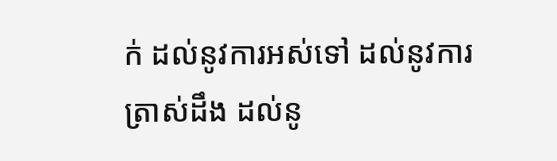ក់ ដល់នូវការអស់ទៅ ដល់នូវការត្រាស់ដឹង ដល់នូ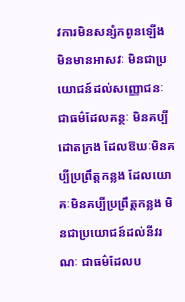វការមិនសន្សំកពូនឡើង មិនមានអាសវៈ មិនជាប្រយោជន៍ដល់សញ្ញោជនៈ ជាធម៌ដែលគន្ថៈ មិនគប្បីដោតក្រង ដែលឱឃៈមិនគប្បីប្រព្រឹត្តកន្លង ដែលយោគៈមិនគប្បីប្រព្រឹត្តកន្លង មិនជាប្រយោជន៍ដល់នីវរណៈ ជាធម៌ដែលប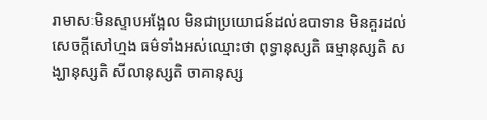រាមាសៈមិនស្ទាបអង្អែល មិនជាប្រយោជន៍ដល់ឧបាទាន មិនគួរដល់សេចក្តីសៅហ្មង ធម៌ទាំងអស់ឈ្មោះថា ពុទ្ធានុស្សតិ ធម្មានុស្សតិ សង្ឃានុស្សតិ សីលានុស្សតិ ចាគានុស្ស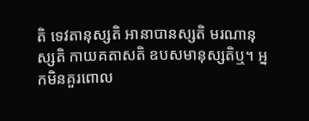តិ ទេវតានុស្សតិ អានាបានស្សតិ មរណានុស្សតិ កាយគតាសតិ ឧបសមានុស្សតិឬ។ អ្នកមិនគួរពោល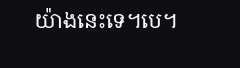យ៉ាងនេះទេ។បេ។